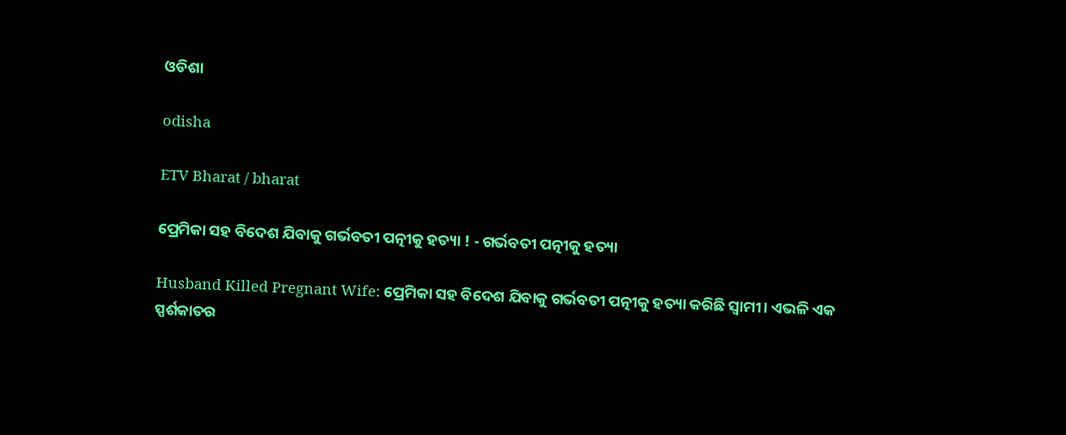ଓଡିଶା

odisha

ETV Bharat / bharat

ପ୍ରେମିକା ସହ ବିଦେଶ ଯିବାକୁ ଗର୍ଭବତୀ ପତ୍ନୀକୁ ହତ୍ୟା ! - ଗର୍ଭବତୀ ପତ୍ନୀକୁ ହତ୍ୟା

Husband Killed Pregnant Wife: ପ୍ରେମିକା ସହ ବିଦେଶ ଯିବାକୁ ଗର୍ଭବତୀ ପତ୍ନୀକୁ ହତ୍ୟା କରିଛି ସ୍ବାମୀ। ଏଭଳି ଏକ ସ୍ପର୍ଶକାତର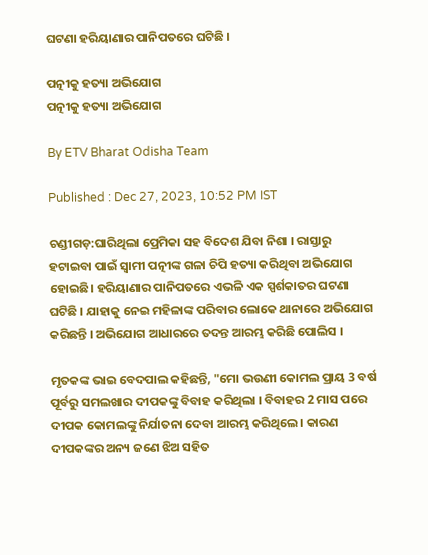ଘଟଣା ହରିୟାଣାର ପାନିପତରେ ଘଟିଛି ।

ପତ୍ନୀକୁ ହତ୍ୟା ଅଭିଯୋଗ
ପତ୍ନୀକୁ ହତ୍ୟା ଅଭିଯୋଗ

By ETV Bharat Odisha Team

Published : Dec 27, 2023, 10:52 PM IST

ଚଣ୍ଡୀଗଡ଼:ଘାରିଥିଲା ପ୍ରେମିକା ସହ ବିଦେଶ ଯିବା ନିଶା । ରାସ୍ତାରୁ ହଟାଇବା ପାଇଁ ସ୍ବାମୀ ପତ୍ନୀଙ୍କ ଗଳା ଚିପି ହତ୍ୟା କରିଥିବା ଅଭିଯୋଗ ହୋଇଛି। ହରିୟାଣାର ପାନିପତରେ ଏଭଳି ଏକ ସ୍ପର୍ଶକାତର ଘଟଣା ଘଟିଛି । ଯାହାକୁ ନେଇ ମହିଳାଙ୍କ ପରିବାର ଲୋକେ ଥାନାରେ ଅଭିଯୋଗ କରିଛନ୍ତି । ଅଭିଯୋଗ ଆଧାରରେ ତଦନ୍ତ ଆରମ୍ଭ କରିଛି ପୋଲିସ ।

ମୃତକଙ୍କ ଭାଇ ବେଦପାଲ କହିଛନ୍ତି, "ମୋ ଭଉଣୀ କୋମଲ ପ୍ରାୟ 3 ବର୍ଷ ପୂର୍ବରୁ ସମଲଖାର ଦୀପକଙ୍କୁ ବିବାହ କରିଥିଲା । ବିବାହର 2 ମାସ ପରେ ଦୀପକ କୋମଲଙ୍କୁ ନିର୍ଯାତନା ଦେବା ଆରମ୍ଭ କରିଥିଲେ । କାରଣ ଦୀପକଙ୍କର ଅନ୍ୟ ଜଣେ ଝିଅ ସହିତ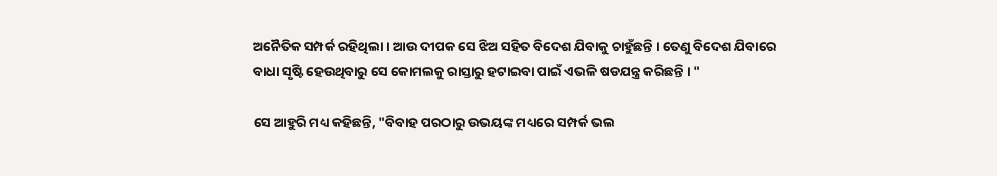ଅନୈତିକ ସମ୍ପର୍କ ରହିଥିଲା । ଆଉ ଦୀପକ ସେ ଝିଅ ସହିତ ବିଦେଶ ଯିବାକୁ ଚାହୁଁଛନ୍ତି । ତେଣୁ ବିଦେଶ ଯିବାରେ ବାଧା ସୃଷ୍ଟି ହେଉଥିବାରୁ ସେ କୋମଲକୁ ରାସ୍ତାରୁ ହଟାଇବା ପାଇଁ ଏଭଳି ଷଡଯନ୍ତ୍ର କରିଛନ୍ତି । "

ସେ ଆହୁରି ମଧ୍ୟ କହିଛନ୍ତି, "ବିବାହ ପରଠାରୁ ଉଭୟଙ୍କ ମଧ୍ୟରେ ସମ୍ପର୍କ ଭଲ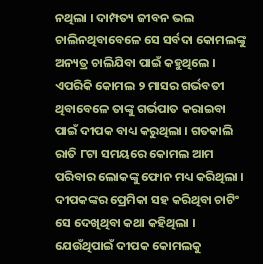ନଥିଲା । ଦାମ୍ପତ୍ୟ ଜୀବନ ଭଲ ଚାଲିନଥିବାବେଳେ ସେ ସର୍ବଦା କୋମଲଙ୍କୁ ଅନ୍ୟତ୍ର ଚାଲିଯିବା ପାଇଁ କହୁଥିଲେ । ଏପରିକି କୋମଲ ୨ ମାସର ଗର୍ଭବତୀ ଥିବାବେଳେ ତାଙ୍କୁ ଗର୍ଭପାତ କରାଇବା ପାଇଁ ଦୀପକ ବାଧ୍ୟ କରୁଥିଲା । ଗତକାଲି ରାତି ୮ଟା ସମୟରେ କୋମଲ ଆମ ପରିବାର ଲୋକଙ୍କୁ ଫୋନ ମଧ୍ୟ କରିଥିଲା । ଦୀପକଙ୍କର ପ୍ରେମିକା ସହ କରିଥିବା ଚାଟିଂ ସେ ଦେଖିଥିବା କଥା କହିଥିଲା । ଯେଉଁଥିପାଇଁ ଦୀପକ କୋମଲକୁ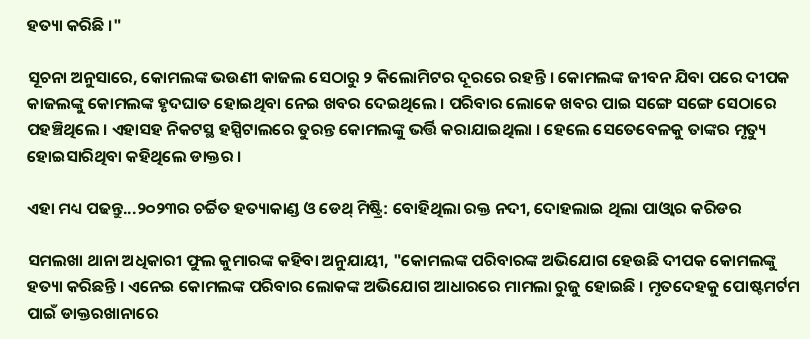ହତ୍ୟା କରିଛି ।"

ସୂଚନା ଅନୁସାରେ, କୋମଲଙ୍କ ଭଉଣୀ କାଜଲ ସେଠାରୁ ୨ କିଲୋମିଟର ଦୂରରେ ରହନ୍ତି । କୋମଲଙ୍କ ଜୀବନ ଯିବା ପରେ ଦୀପକ କାଜଲଙ୍କୁ କୋମଲଙ୍କ ହୃଦଘାତ ହୋଇଥିବା ନେଇ ଖବର ଦେଇଥିଲେ । ପରିବାର ଲୋକେ ଖବର ପାଇ ସଙ୍ଗେ ସଙ୍ଗେ ସେଠାରେ ପହଞ୍ଚିଥିଲେ । ଏହାସହ ନିକଟସ୍ଥ ହସ୍ପିଟାଲରେ ତୁରନ୍ତ କୋମଲଙ୍କୁ ଭର୍ତ୍ତି କରାଯାଇଥିଲା । ହେଲେ ସେତେବେଳକୁ ତାଙ୍କର ମୃତ୍ୟୁ ହୋଇସାରିଥିବା କହିଥିଲେ ଡାକ୍ତର ।

ଏହା ମଧ୍ୟ ପଢନ୍ତୁ...୨୦୨୩ର ଚର୍ଚ୍ଚିତ ହତ୍ୟାକାଣ୍ଡ ଓ ଡେଥ୍‌ ମିଷ୍ଟ୍ରି: ବୋହିଥିଲା ରକ୍ତ ନଦୀ, ଦୋହଲାଇ ଥିଲା ପାଓ୍ବାର କରିଡର

ସମଲଖା ଥାନା ଅଧିକାରୀ ଫୁଲ କୁମାରଙ୍କ କହିବା ଅନୁଯାୟୀ, "କୋମଲଙ୍କ ପରିବାରଙ୍କ ଅଭିଯୋଗ ହେଉଛି ଦୀପକ କୋମଲଙ୍କୁ ହତ୍ୟା କରିଛନ୍ତି । ଏନେଇ କୋମଲଙ୍କ ପରିବାର ଲୋକଙ୍କ ଅଭିଯୋଗ ଆଧାରରେ ମାମଲା ରୁଜୁ ହୋଇଛି । ମୃତଦେହକୁ ପୋଷ୍ଟମର୍ଟମ ପାଇଁ ଡାକ୍ତରଖାନାରେ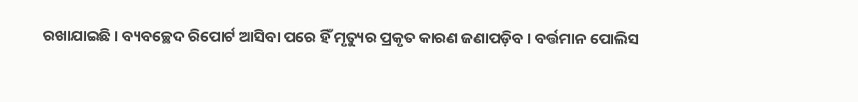ରଖାଯାଇଛି । ବ୍ୟବଚ୍ଛେଦ ରିପୋର୍ଟ ଆସିବା ପରେ ହିଁ ମୃତ୍ୟୁର ପ୍ରକୃତ କାରଣ ଜଣାପଡ଼ିବ । ବର୍ତ୍ତମାନ ପୋଲିସ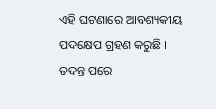ଏହି ଘଟଣାରେ ଆବଶ୍ୟକୀୟ ପଦକ୍ଷେପ ଗ୍ରହଣ କରୁଛି । ତଦନ୍ତ ପରେ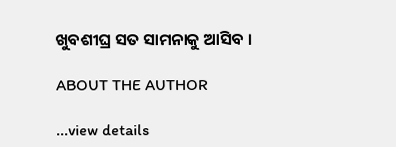ଖୁବଶୀଘ୍ର ସତ ସାମନାକୁ ଆସିବ ।

ABOUT THE AUTHOR

...view details